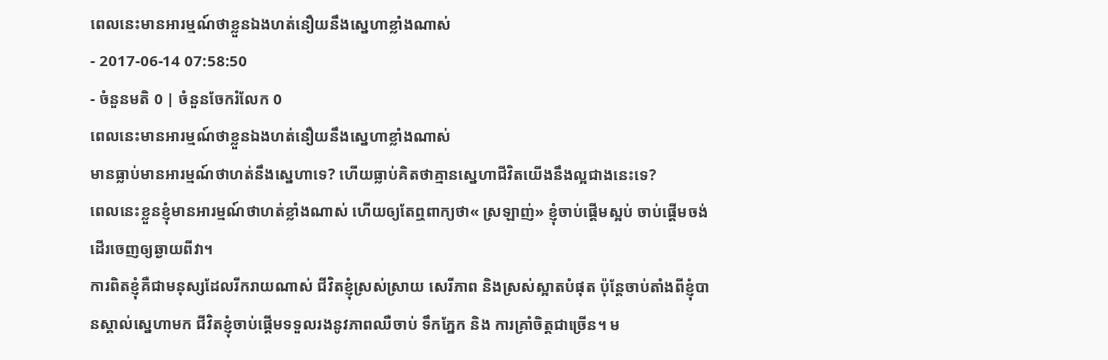ពេលនេះមានអារម្មណ៍ថាខ្លួនឯងហត់នឿយនឹងស្នេហាខ្លាំងណាស់
- 2017-06-14 07:58:50
- ចំនួនមតិ 0 | ចំនួនចែករំលែក 0
ពេលនេះមានអារម្មណ៍ថាខ្លួនឯងហត់នឿយនឹងស្នេហាខ្លាំងណាស់
មានធ្លាប់មានអារម្មណ៍ថាហត់នឹងស្នេហាទេ? ហើយធ្លាប់គិតថាគ្មានស្នេហាជីវិតយើងនឹងល្អជាងនេះទេ?
ពេលនេះខ្លួនខ្ញុំមានអារម្មណ៍ថាហត់ខ្លាំងណាស់ ហើយឲ្យតែឮពាក្យថា« ស្រឡាញ់» ខ្ញុំចាប់ផ្ដើមស្អប់ ចាប់ផ្ដើមចង់ដើរចេញឲ្យឆ្ងាយពីវា។
ការពិតខ្ញុំគឺជាមនុស្សដែលរីករាយណាស់ ជីវិតខ្ញុំស្រស់ស្រាយ សេរីភាព និងស្រស់ស្អាតបំផុត ប៉ុន្តែចាប់តាំងពីខ្ញុំបានស្គាល់ស្នេហាមក ជីវិតខ្ញុំចាប់ផ្ដើមទទួលរងនូវភាពឈឺចាប់ ទឹកភ្នែក និង ការគ្រាំចិត្តជាច្រើន។ ម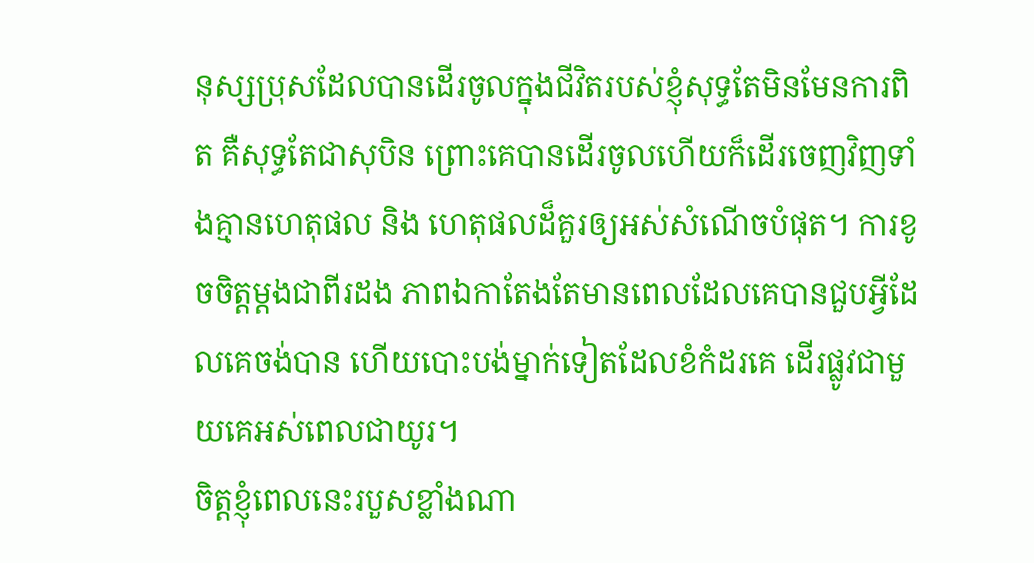នុស្សប្រុសដែលបានដើរចូលក្នុងជីវិតរបស់ខ្ញុំសុទ្ធតែមិនមែនការពិត គឺសុទ្ធតែជាសុបិន ព្រោះគេបានដើរចូលហើយក៏ដើរចេញវិញទាំងគ្មានហេតុផល និង ហេតុផលដ៏គួរឲ្យអស់សំណើចបំផុត។ ការខូចចិត្តម្ដងជាពីរដង ភាពឯកាតែងតែមានពេលដែលគេបានជួបអ្វីដែលគេចង់បាន ហើយបោះបង់ម្នាក់ទៀតដែលខំកំដរគេ ដើរផ្លូវជាមួយគេអស់ពេលជាយូរ។
ចិត្តខ្ញុំពេលនេះរបួសខ្លាំងណា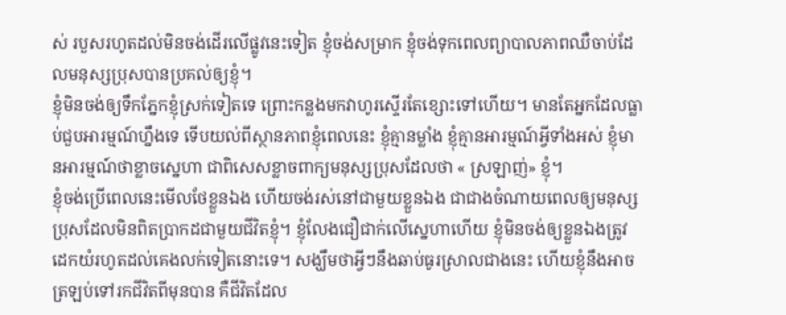ស់ របួសរហូតដល់មិនចង់ដើរលើផ្លូវនេះទៀត ខ្ញុំចង់សម្រាក ខ្ញុំចង់ទុកពេលព្យាបាលភាពឈឺចាប់ដែលមនុស្សប្រុសបានប្រគល់ឲ្យខ្ញុំ។
ខ្ញុំមិនចង់ឲ្យទឹកភ្នែកខ្ញុំស្រក់ទៀតទេ ព្រោះកន្លងមកវាហូរស្ទើរតែខ្សោះទៅហើយ។ មានតែអ្នកដែលធ្លាប់ជួបអារម្មណ៍ហ្នឹងទេ ទើបយល់ពីស្ថានភាពខ្ញុំពេលនេះ ខ្ញុំគ្មានម្លាំង ខ្ញុំគ្មានអារម្មណ៍អ្វីទាំងអស់ ខ្ញុំមានអារម្មណ៍ថាខ្លាចស្នេហា ជាពិសេសខ្លាចពាក្យមនុស្សប្រុសដែលថា « ស្រឡាញ់» ខ្ញុំ។
ខ្ញុំចង់ប្រើពេលនេះមើលថែខ្លួនឯង ហើយចង់រស់នៅជាមួយខ្លួនឯង ជាជាងចំណាយពេលឲ្យមនុស្សប្រុសដែលមិនពិតប្រាកដជាមួយជីវិតខ្ញុំ។ ខ្ញុំលែងជឿជាក់លើស្នេហាហើយ ខ្ញុំមិនចង់ឲ្យខ្លួនឯងត្រូវដេកយំរហូតដល់គេងលក់ទៀតនោះទេ។ សង្ឃឹមថាអ្វីៗនឹងឆាប់ធូរស្រាលជាងនេះ ហើយខ្ញុំនឹងអាចត្រឡប់ទៅរកជីវិតពីមុនបាន គឺជីវិតដែល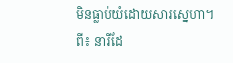មិនធ្លាប់យំដោយសារស្នេហា។
ពី៖ នារីដែ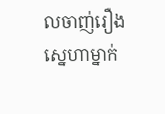លចាញ់រឿងស្នេហាម្នាក់